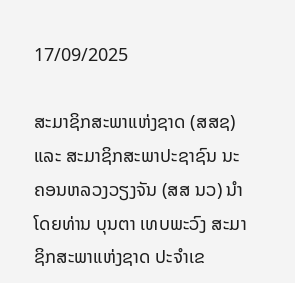17/09/2025

ສະມາຊິກສະພາແຫ່ງຊາດ (ສສຊ) ແລະ ສະມາຊິກສະພາປະຊາຊົນ ນະຄອນຫລວງວຽງຈັນ (ສສ ນວ) ນໍາໂດຍທ່ານ ບຸນຕາ ເທບພະວົງ ສະມາຊິກສະພາແຫ່ງຊາດ ປະຈຳເຂ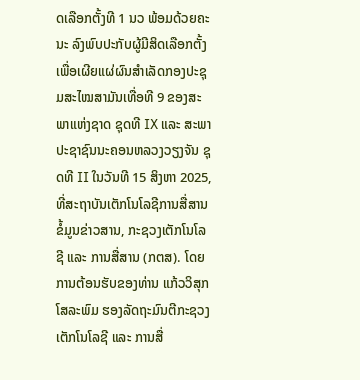ດເລືອກຕັ້ງທີ 1 ນວ ພ້ອມດ້ວຍຄະນະ ລົງພົບປະກັບຜູ້ມີສິດເລືອກຕັ້ງ ເພື່ອເຜີຍແຜ່ຜົນສຳເລັດກອງປະຊຸມສະໄໝສາມັນເທື່ອທີ 9 ຂອງສະພາແຫ່ງຊາດ ຊຸດທີ IX ແລະ ສະພາປະຊາຊົນນະຄອນຫລວງວຽງຈັນ ຊຸດທີ II ໃນວັນທີ 15 ສິງຫາ 2025, ທີ່ສະຖາບັນເຕັກໂນໂລຊີການສື່ສານຂໍ້ມູນຂ່າວສານ, ກະຊວງເຕັກໂນໂລຊີ ແລະ ການສື່ສານ (ກຕສ). ໂດຍການຕ້ອນຮັບຂອງທ່ານ ແກ້ວວິສຸກ ໂສລະພົມ ຮອງລັດຖະມົນຕີກະຊວງເຕັກໂນໂລຊີ ແລະ ການສື່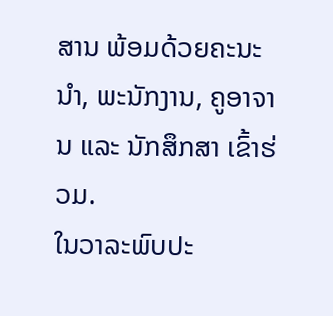ສານ ພ້ອມດ້ວຍຄະນະນໍາ, ພະນັກງານ, ຄູອາຈານ ແລະ ນັກສຶກສາ ເຂົ້າຮ່ວມ.
ໃນວາລະພົບປະ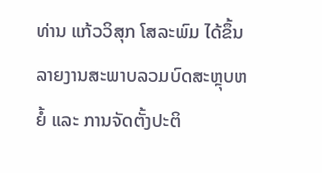ທ່ານ ແກ້ວວິສຸກ ໂສລະພົມ ໄດ້ຂຶ້ນລາຍງານສະພາບລວມບົດສະຫຼຸບຫຍໍ້ ແລະ ການຈັດຕັ້ງປະຕິ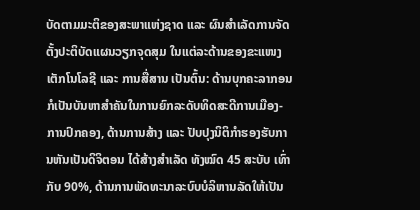ບັດຕາມມະຕິຂອງສະພາແຫ່ງຊາດ ແລະ ຜົນສຳເລັດການຈັດຕັ້ງປະຕິບັດແຜນວຽກຈຸດສຸມ ໃນແຕ່ລະດ້ານຂອງຂະແໜງເຕັກໂນໂລຊີ ແລະ ການສື່ສານ ເປັນຕົ້ນ: ດ້ານບຸກຄະລາກອນ ກໍເປັນບັນຫາສຳຄັນໃນການຍົກລະດັບທິດສະດີການເມືອງ-ການປົກຄອງ, ດ້ານການສ້າງ ແລະ ປັບປຸງນິຕິກຳຮອງຮັບການຫັນເປັນດິຈິຕອນ ໄດ້ສ້າງສຳເລັດ ທັງໝົດ 45 ສະບັບ ເທົ່າກັບ 90%, ດ້ານການພັດທະນາລະບົບບໍລິຫານລັດໃຫ້ເປັນ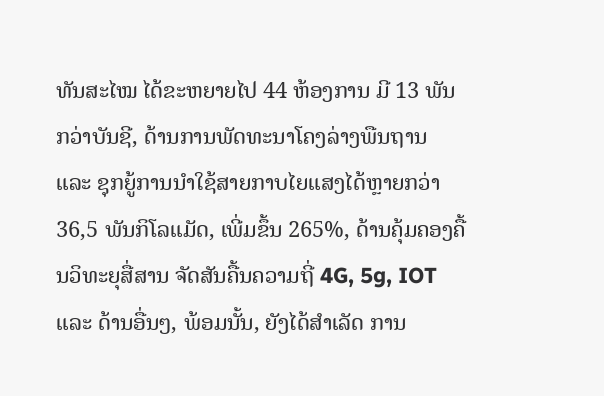ທັນສະໄໝ ໄດ້ຂະຫຍາຍໄປ 44 ຫ້ອງການ ມີ 13 ພັນກວ່າບັນຊີ, ດ້ານການພັດທະນາໂຄງລ່າງພືນຖານ ແລະ ຊຸກຍູ້ການນຳໃຊ້ສາຍກາບໄຍແສງໄດ້ຫຼາຍກວ່າ 36,5 ພັນກິໂລແມັດ, ເພີ່ມຂຶ້ນ 265%, ດ້ານຄຸ້ມຄອງຄື້ນວິທະຍຸສື່ສານ ຈັດສັນຄື້ນຄວາມຖີ່ 4G, 5g, IOT ແລະ ດ້ານອື່ນໆ, ພ້ອມນັ້ນ, ຍັງໄດ້ສຳເລັດ ການ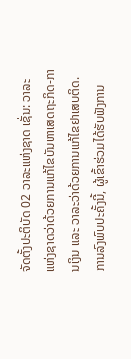ຈັດຕັ້ງປະຕິບັດ 02 ວາລະແຫ່ງຊາດ ເຊັ່ນ: ວາລະແຫ່ງຊາດວ່າດ້ວຍການແກ້ໄຂບັນຫາເສດຖະກິດ-ການເງິນ ແລະ ວາລະວ່າດ້ວຍການແກ້ໄຂຢາເສບຕິດ.
ການລົງພົບປະຄັ້ງນີ້, ຜູ້ເຂົ້າຮ່ວມໄດ້ຮັບຟັງການ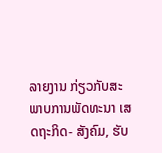ລາຍງານ ກ່ຽວກັບສະພາບການພັດທະນາ ເສດຖະກິດ- ສັງຄົມ, ຮັບ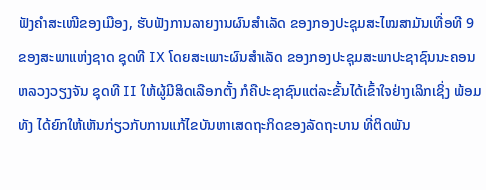ຟັງຄໍາສະເໜີຂອງເມືອງ, ຮັບຟັງການລາຍງານຜົນສຳເລັດ ຂອງກອງປະຊຸມສະໄໝສາມັນເທື່ອທີ 9 ຂອງສະພາແຫ່ງຊາດ ຊຸດທີ IX ໂດຍສະເພາະຜົນສຳເລັດ ຂອງກອງປະຊຸມສະພາປະຊາຊົນນະຄອນຫລວງວຽງຈັນ ຊຸດທີ II ໃຫ້ຜູ້ມີສິດເລືອກຕັ້ງ ກໍຄືປະຊາຊົນແຕ່ລະຂັ້ນໄດ້ເຂົ້າໃຈຢ່າງເລິກເຊິ່ງ ພ້ອມທັງ ໄດ້ຍົກໃຫ້ເຫັນກ່ຽວກັບການແກ້ໄຂບັນຫາເສດຖະກິດຂອງລັດຖະບານ ທີ່ຕິດພັນ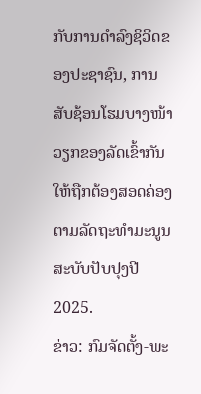ກັບການດຳລົງຊິວິດຂອງປະຊາຊົນ, ການສັບຊ້ອນໂຮມບາງໜ້າວຽກຂອງລັດເຂົ້າກັນ ໃຫ້ຖືກຕ້ອງສອດຄ່ອງຕາມລັດຖະທຳມະນູນ ສະບັບປັບປຸງປີ 2025.
ຂ່າວ: ກົມຈັດຕັ້ງ-ພະ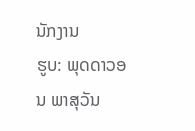ນັກງານ
ຮູບ: ພຸດດາວອນ ພາສຸວັນ